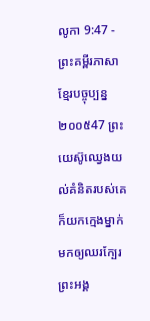លូកា 9:47 - ព្រះគម្ពីរភាសាខ្មែរបច្ចុប្បន្ន ២០០៥47 ព្រះយេស៊ូឈ្វេងយល់គំនិតរបស់គេ ក៏យកក្មេងម្នាក់មកឲ្យឈរក្បែរព្រះអង្គ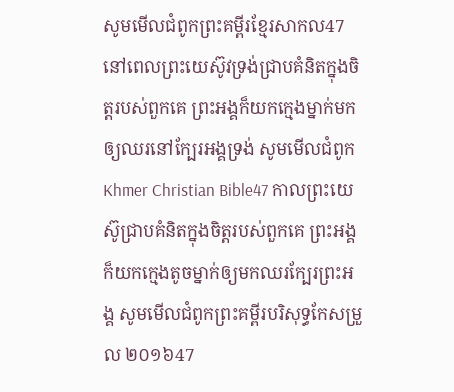សូមមើលជំពូកព្រះគម្ពីរខ្មែរសាកល47 នៅពេលព្រះយេស៊ូវទ្រង់ជ្រាបគំនិតក្នុងចិត្តរបស់ពួកគេ ព្រះអង្គក៏យកក្មេងម្នាក់មក ឲ្យឈរនៅក្បែរអង្គទ្រង់ សូមមើលជំពូកKhmer Christian Bible47 កាលព្រះយេស៊ូជ្រាបគំនិតក្នុងចិត្ដរបស់ពួកគេ ព្រះអង្គក៏យកក្មេងតូចម្នាក់ឲ្យមកឈរក្បែរព្រះអង្គ សូមមើលជំពូកព្រះគម្ពីរបរិសុទ្ធកែសម្រួល ២០១៦47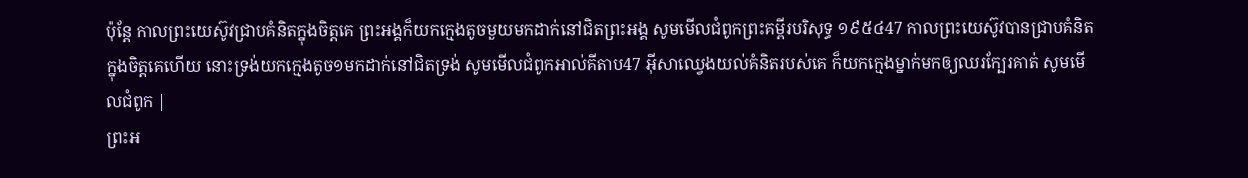ប៉ុន្តែ កាលព្រះយេស៊ូវជ្រាបគំនិតក្នុងចិត្តគេ ព្រះអង្គក៏យកក្មេងតូចមួយមកដាក់នៅជិតព្រះអង្គ សូមមើលជំពូកព្រះគម្ពីរបរិសុទ្ធ ១៩៥៤47 កាលព្រះយេស៊ូវបានជ្រាបគំនិតក្នុងចិត្តគេហើយ នោះទ្រង់យកក្មេងតូច១មកដាក់នៅជិតទ្រង់ សូមមើលជំពូកអាល់គីតាប47 អ៊ីសាឈ្វេងយល់គំនិតរបស់គេ ក៏យកក្មេងម្នាក់មកឲ្យឈរក្បែរគាត់ សូមមើលជំពូក |
ព្រះអ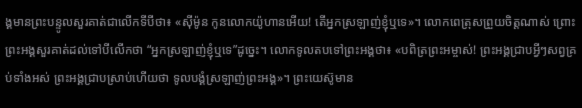ង្គមានព្រះបន្ទូលសួរគាត់ជាលើកទីបីថា៖ «ស៊ីម៉ូន កូនលោកយ៉ូហានអើយ! តើអ្នកស្រឡាញ់ខ្ញុំឬទេ»។ លោកពេត្រុសព្រួយចិត្តណាស់ ព្រោះព្រះអង្គសួរគាត់ដល់ទៅបីលើកថា “អ្នកស្រឡាញ់ខ្ញុំឬទេ”ដូច្នេះ។ លោកទូលតបទៅព្រះអង្គថា៖ «បពិត្រព្រះអម្ចាស់! ព្រះអង្គជ្រាបអ្វីៗសព្វគ្រប់ទាំងអស់ ព្រះអង្គជ្រាបស្រាប់ហើយថា ទូលបង្គំស្រឡាញ់ព្រះអង្គ»។ ព្រះយេស៊ូមាន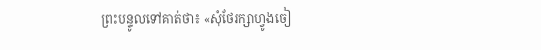ព្រះបន្ទូលទៅគាត់ថា៖ «សុំថែរក្សាហ្វូងចៀ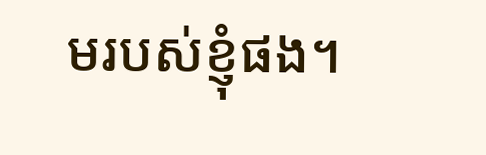មរបស់ខ្ញុំផង។